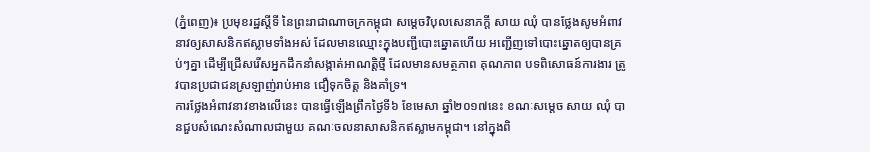(ភ្នំពេញ)៖ ប្រមុខរដ្ឋស្តីទី នៃព្រះរាជាណាចក្រកម្ពុជា សម្តេចវិបុលសេនាភក្តី សាយ ឈុំ បានថ្លែងសូមអំពាវនាវឲ្យសាសនិកឥស្លាមទាំងអស់ ដែលមានឈ្មោះក្នុងបញ្ជីបោះឆ្នោតហើយ អញ្ជើញទៅបោះឆ្នោតឲ្យបានគ្រប់ៗគ្នា ដើម្បីជ្រើសរើសអ្នកដឹកនាំសង្កាត់អាណត្តិថ្មី ដែលមានសមត្ថភាព គុណភាព បទពិសោធន៍ការងារ ត្រូវបានប្រជាជនស្រឡាញ់រាប់អាន ជឿទុកចិត្ត និងគាំទ្រ។
ការថ្លែងអំពាវនាវខាងលើនេះ បានធ្វើឡើងព្រឹកថ្ងៃទី៦ ខែមេសា ឆ្នាំ២០១៧នេះ ខណៈសម្តេច សាយ ឈុំ បានជួបសំណេះសំណាលជាមួយ គណៈចលនាសាសនិកឥស្លាមកម្ពុជា។ នៅក្នុងពិ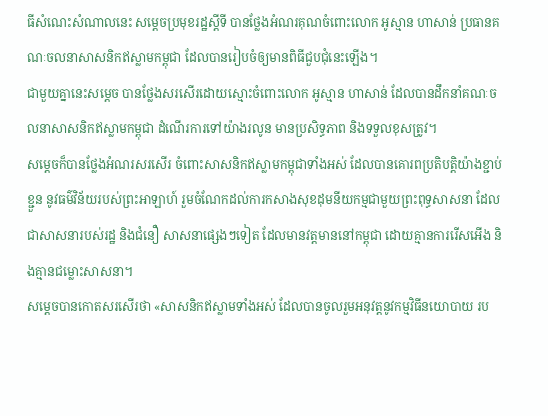ធីសំណេះសំណាលនេះ សម្តេចប្រមុខរដ្ឋស្តីទី បានថ្លែងអំណរគុណចំពោះលោក អូស្មាន ហាសាន់ ប្រធានគណៈចលនាសាសនិកឥស្លាមកម្ពុជា ដែលបានរៀបចំឲ្យមានពិធីជួបជុំនេះឡើង។
ជាមួយគ្នានេះសម្តេច បានថ្លែងសរសើរដោយស្មោះចំពោះលោក អូស្មាន ហាសាន់ ដែលបានដឹកនាំគណៈចលនាសាសនិកឥស្លាមកម្ពុជា ដំណើរការទៅយ៉ាងរលូន មានប្រសិទ្ធភាព និងទទួលខុសត្រូវ។
សម្តេចក៏បានថ្លែងអំណរសរសើរ ចំពោះសាសនិកឥស្លាមកម្ពុជាទាំងអស់ ដែលបានគោរពប្រតិបត្តិយ៉ាងខ្ជាប់ខ្ជួន នូវធម៌វិន័យរបស់ព្រះអាឡាហ៍ រួមចំណែកដល់ការកសាងសុខដុមនីយកម្មជាមួយព្រះពុទ្ធសាសនា ដែលជាសាសនារបស់រដ្ឋ និងជំនឿ សាសនាផ្សេងៗទៀត ដែលមានវត្តមាននៅកម្ពុជា ដោយគ្មានការរើសអើង និងគ្មានជម្លោះសាសនា។
សម្តេចបានកោតសរសើរថា «សាសនិកឥស្លាមទាំងអស់ ដែលបានចូលរួមអនុវត្តនូវកម្មវិធីនយោបាយ រប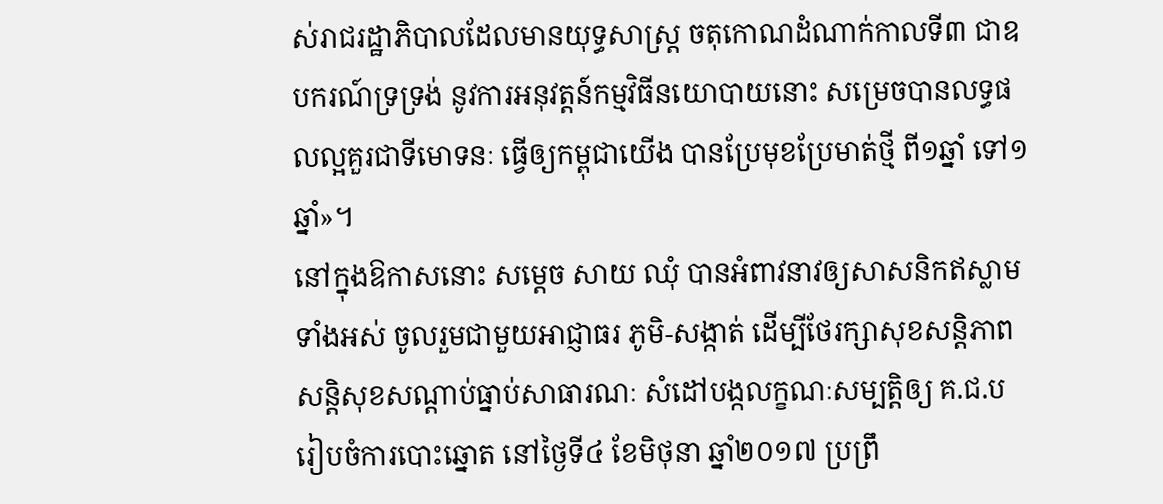ស់រាជរដ្ឋាភិបាលដែលមានយុទ្ធសាស្រ្ត ចតុកោណដំណាក់កាលទី៣ ជាឧបករណ៍ទ្រទ្រង់ នូវការអនុវត្តន៍កម្មវិធីនយោបាយនោះ សម្រេចបានលទ្ធផលល្អគួរជាទីមោទនៈ ធ្វើឲ្យកម្ពុជាយើង បានប្រែមុខប្រែមាត់ថ្មី ពី១ឆ្នាំ ទៅ១ឆ្នាំ»។
នៅក្នុងឱកាសនោះ សម្តេច សាយ ឈុំ បានអំពាវនាវឲ្យសាសនិកឥស្លាមទាំងអស់ ចូលរួមជាមួយអាជ្ញាធរ ភូមិ-សង្កាត់ ដើម្បីថែរក្សាសុខសន្តិភាព សន្តិសុខសណ្តាប់ធ្នាប់សាធារណៈ សំដៅបង្កលក្ខណៈសម្បត្តិឲ្យ គ.ជ.ប រៀបចំការបោះឆ្នោត នៅថ្ងៃទី៤ ខែមិថុនា ឆ្នាំ២០១៧ ប្រព្រឹ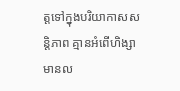ត្តទៅក្នុងបរិយាកាសសន្តិភាព គ្មានអំពើហិង្សា មានល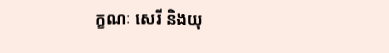ក្ខណៈ សេរី និងយុ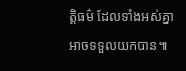ត្តិធម៌ ដែលទាំងអស់គ្នាអាចទទួលយកបាន៕